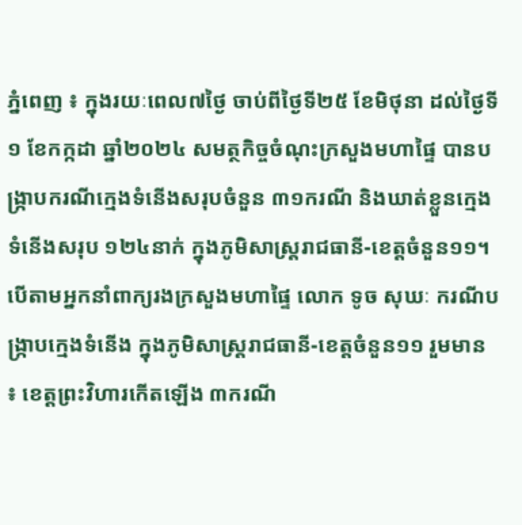ភ្នំពេញ ៖ ក្នុងរយៈពេល៧ថ្ងៃ ចាប់ពីថ្ងៃទី២៥ ខែមិថុនា ដល់ថ្ងៃទី១ ខែកក្កដា ឆ្នាំ២០២៤ សមត្ថកិច្ចចំណុះក្រសួងមហាផ្ទៃ បានបង្ក្រាបករណីក្មេងទំនើងសរុបចំនួន ៣១ករណី និងឃាត់ខ្លួនក្មេងទំនើងសរុប ១២៤នាក់ ក្នុងភូមិសាស្រ្តរាជធានី-ខេត្តចំនួន១១។
បើតាមអ្នកនាំពាក្យរងក្រសួងមហាផ្ទៃ លោក ទូច សុឃៈ ករណីបង្ក្រាបក្មេងទំនើង ក្នុងភូមិសាស្រ្តរាជធានី-ខេត្តចំនួន១១ រួមមាន ៖ ខេត្តព្រះវិហារកើតឡើង ៣ករណី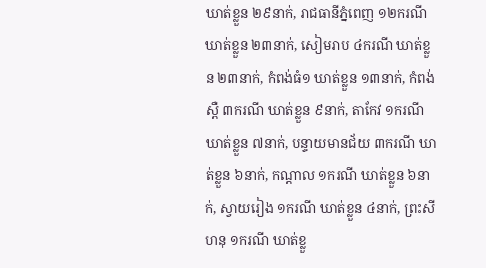ឃាត់ខ្លួន ២៩នាក់, រាជធានីភ្នំពេញ ១២ករណី ឃាត់ខ្លួន ២៣នាក់, សៀមរាប ៤ករណី ឃាត់ខ្លួន ២៣នាក់, កំពង់ធំ១ ឃាត់ខ្លួន ១៣នាក់, កំពង់ស្ពឺ ៣ករណី ឃាត់ខ្លួន ៩នាក់, តាកែវ ១ករណី ឃាត់ខ្លួន ៧នាក់, បន្ទាយមានជ័យ ៣ករណី ឃាត់ខ្លួន ៦នាក់, កណ្តាល ១ករណី ឃាត់ខ្លួន ៦នាក់, ស្វាយរៀង ១ករណី ឃាត់ខ្លួន ៤នាក់, ព្រះសីហនុ ១ករណី ឃាត់ខ្លួ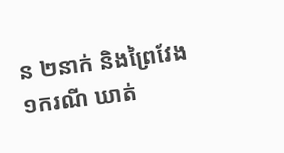ន ២នាក់ និងព្រៃវែង ១ករណី ឃាត់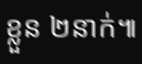ខ្លួន ២នាក់៕